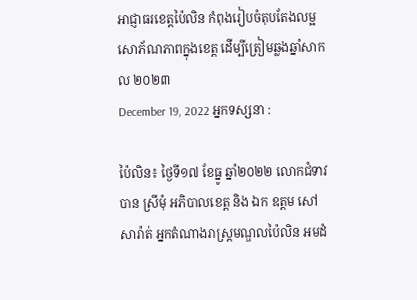អាជ្ញាធរខេត្តប៉ៃលិន កំពុងរៀបចំតុបតែងលម្អសោភ័ណភាពក្នុងខេត្ត ដើម្បីត្រៀមឆ្លងឆ្នាំសាកល ២០២៣
December 19, 2022 អ្នកទស្សនា :

ប៉ៃលិន៖ ថ្ងៃទី១៧ ខែធ្នូ ឆ្នាំ២០២២ លោកជំទាវ បាន ស្រីមុំ អភិបាលខេត្ត និង ឯក ឧត្តម សៅ សារ៉ាត់ អ្នកតំណាងរាស្ត្រមណ្ឌលប៉ៃលិន អមដំ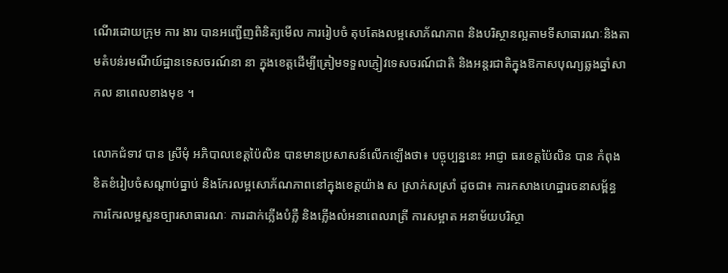ណើរដោយក្រុម ការ ងារ បានអញ្ជើញពិនិត្យមើល ការរៀបចំ តុបតែងលម្អសោភ័ណភាព និងបរិស្ថានល្អតាមទីសាធារណៈនិងតាមតំបន់រមណីយ៍ដ្ឋានទេសចរណ៍នា នា ក្នុងខេត្តដើម្បីត្រៀមទទួលភ្ញៀវទេសចរណ៍ជាតិ និងអន្តរជាតិក្នុងឱកាសបុណ្យឆ្លងឆ្នាំសាកល នាពេលខាងមុខ ។

លោកជំទាវ បាន ស្រីមុំ អភិបាលខេត្តប៉ៃលិន បានមានប្រសាសន៍លើកឡើងថា៖ បច្ចុប្បន្ននេះ អាជ្ញា ធរខេត្តប៉ៃលិន បាន កំពុង ខិតខំរៀបចំសណ្តាប់ធ្នាប់ និងកែរលម្អសោភ័ណភាពនៅក្នុងខេត្តយ៉ាង ស ស្រាក់សស្រាំ ដូចជា៖ ការកសាងហេដ្ឋារចនាសម្ព័ន្ធ ការកែរលម្អសួនច្បារសាធារណៈ ការដាក់ភ្លើងបំភ្លឺ និងភ្លើងលំអនាពេលរាត្រី ការសម្អាត អនាម័យបរិស្ថា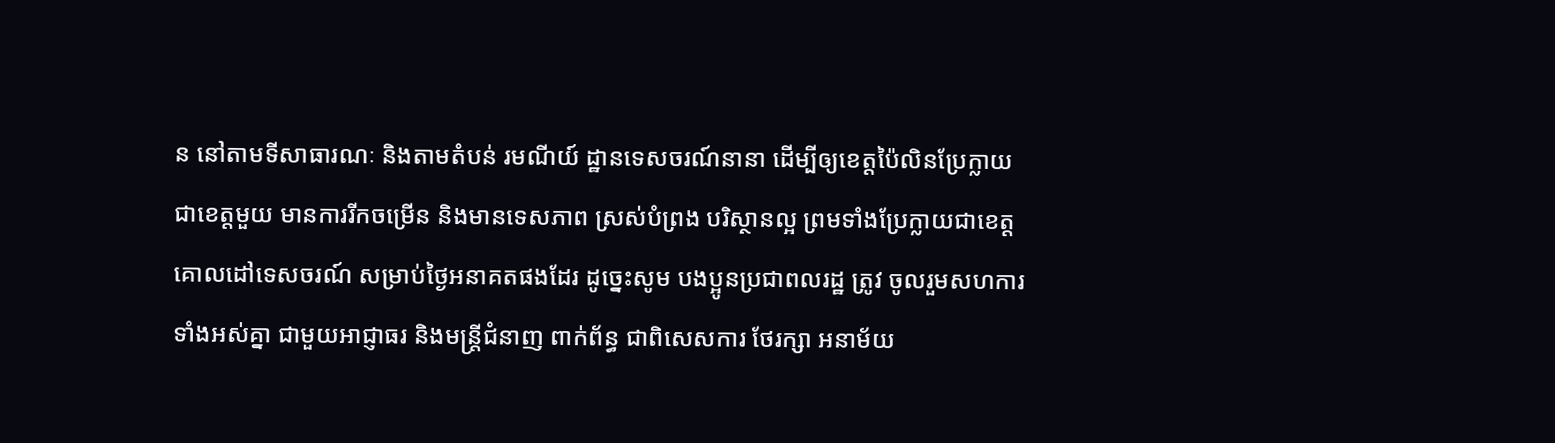ន នៅតាមទីសាធារណៈ និងតាមតំបន់ រមណីយ៍ ដ្ឋានទេសចរណ៍នានា ដើម្បីឲ្យខេត្តប៉ៃលិនប្រែក្លាយ ជាខេត្តមួយ មានការរីកចម្រើន និងមានទេសភាព ស្រស់បំព្រង បរិស្ថានល្អ ព្រមទាំងប្រែក្លាយជាខេត្តគោលដៅទេសចរណ៍ សម្រាប់ថ្ងៃអនាគតផងដែរ ដូច្នេះសូម បងប្អូនប្រជាពលរដ្ឋ ត្រូវ ចូលរួមសហការទាំងអស់គ្នា ជាមួយអាជ្ញាធរ និងមន្ត្រីជំនាញ ពាក់ព័ន្ធ ជាពិសេសការ ថែរក្សា អនាម័យ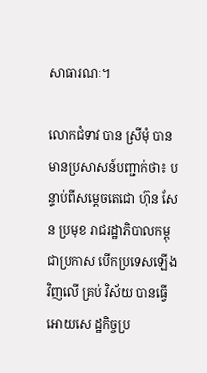សាធារណៈ។

លោកជំទាវ បាន ស្រីមុំ បានមានប្រសាសន៍បញ្ជាក់ថា៖ បន្ទាប់ពីសម្តេចតេជោ ហ៊ុន សែន ប្រមុខ រាជរដ្ឋាភិបាលកម្ពុជាប្រកាស បើកប្រទេសឡើងវិញលើ គ្រប់ វិស័យ បានធ្វើអោយសេ ដ្ឋកិច្ចប្រ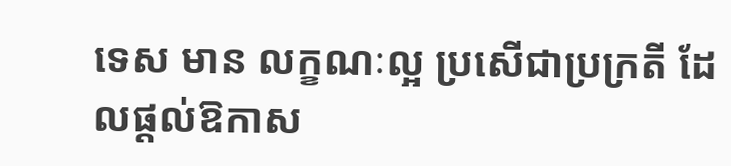ទេស មាន លក្ខណៈល្អ ប្រសើជាប្រក្រតី ដែលផ្តល់ឱកាស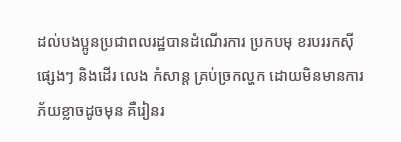ដល់បងប្អូនប្រជាពលរដ្ឋបានដំណើរការ ប្រកបមុ ខរបររកស៊ី ផ្សេងៗ និងដើរ លេង កំសាន្ត គ្រប់ច្រកល្ហក ដោយមិនមានការភ័យខ្លាចដូចមុន គឺរៀនរ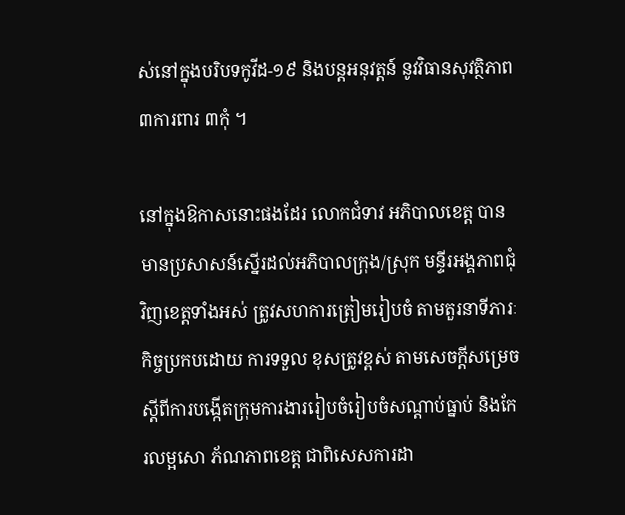ស់នៅក្នុងបរិបទកូវីដ-១៩ និងបន្តអនុវត្តន៍ នូវវិធានសុវត្ថិភាព ៣ការពារ ៣កុំ ។

នៅក្នុងឱកាសនោះផងដែរ លោកជំទាវ អភិបាលខេត្ត បានមានប្រសាសន៍ស្នើរដល់អភិបាលក្រុង/ស្រុក មន្ទីរអង្គភាពជុំវិញខេត្តទាំងអស់ ត្រូវសហការត្រៀមរៀបចំ តាមតួរនាទីភារៈកិច្ចប្រកបដោយ ការទទួល ខុសត្រូវខ្ពស់ តាមសេចក្តីសម្រេចស្តីពីការបង្កើតក្រុមការងាររៀបចំរៀបចំសណ្តាប់ធ្នាប់ និងកែរលម្អសោ ភ័ណភាពខេត្ត ជាពិសេសការដា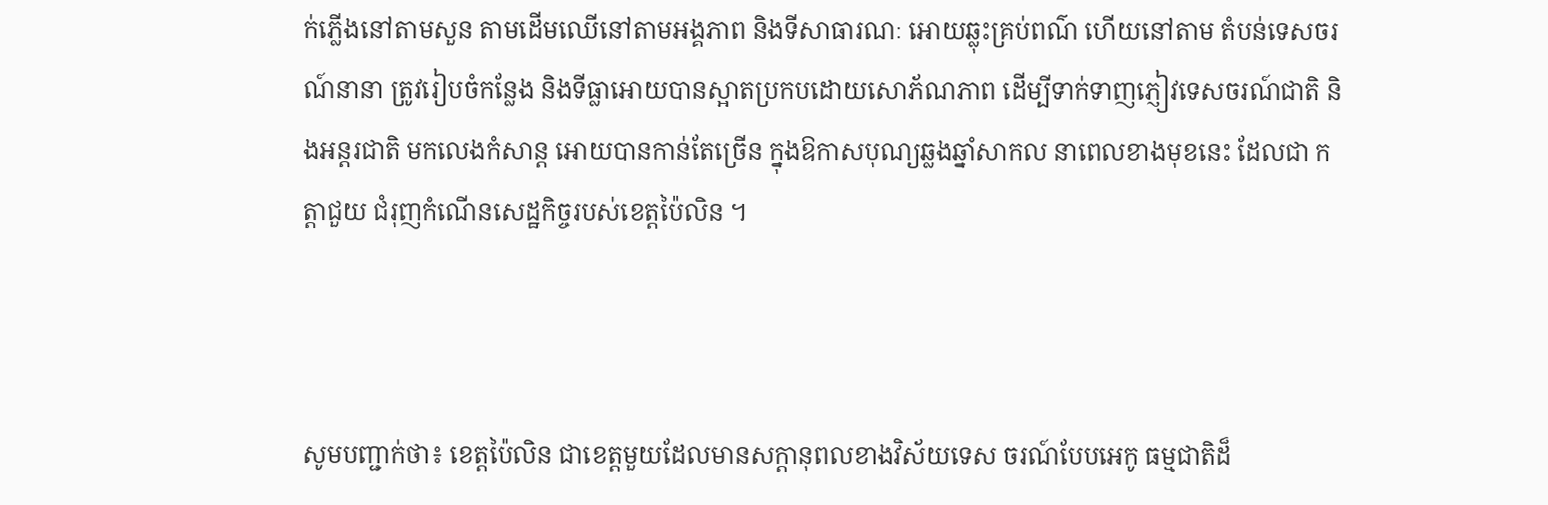ក់ភ្លើងនៅតាមសួន តាមដើមឈើនៅតាមអង្គភាព និងទីសាធារណៈ អោយឆ្លុះគ្រប់ពណ៌ ហើយនៅតាម តំបន់ទេសចរណ៍នានា ត្រូវរៀបចំកន្លែង និងទីធ្លាអោយបានស្អាតប្រកបដោយសោភ័ណភាព ដើម្បីទាក់ទាញភ្ញៀវទេសចរណ៍ជាតិ និងអន្តរជាតិ មកលេងកំសាន្ត អោយបានកាន់តែច្រើន ក្នុងឱកាសបុណ្យឆ្លងឆ្នាំសាកល នាពេលខាងមុខនេះ ដែលជា កត្តាជួយ ជំរុញកំណើនសេដ្ឋកិច្ចរបស់ខេត្តប៉ៃលិន ។



សូមបញ្ជាក់ថា៖ ខេត្តប៉ៃលិន ជាខេត្តមួយដែលមានសក្តានុពលខាងវិស័យទេស ចរណ៍បែបអេកូ ធម្មជាតិដ៏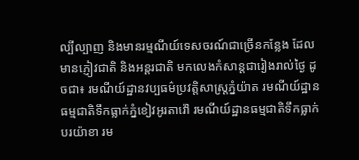ល្បីល្បាញ និងមានរម្មណីយ៍ទេសចរណ៍ជាច្រើនកន្លែង ដែលមានភ្ញៀវជាតិ និងអន្តរជាតិ មកលេងកំសាន្តជារៀងរាល់ថ្ងៃ ដូចជា៖ រមណីយ៍ដ្ឋានវប្បធម៌ប្រវត្តិសាស្ត្រភ្នំយ៉ាត រមណីយ៍ដ្ឋាន ធម្មជាតិទឹកធ្លាក់ភ្នំខៀវអូរតាវ៉ៅ រមណីយ៍ដ្ឋានធម្មជាតិទឹកធ្លាក់បរយ៉ាខា រម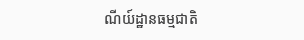ណីយ៍ដ្ឋានធម្មជាតិ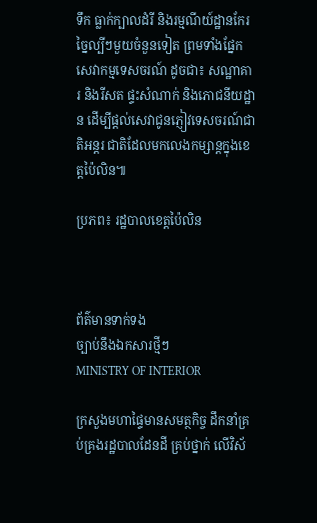ទឹក ធ្លាក់ក្បាលដំរី និងរម្មណីយ៍ដ្ឋានកែរច្នៃល្បីៗមួយចំនួនទៀត ព្រមទាំងផ្នែកសេវាកម្មទេសចរណ៍ ដូចជា៖ សណ្ឋាគារ និងរីសត ផ្ទះសំណាក់ និងភោជនីយដ្ឋាន ដើម្បីផ្ដល់សេវាជូនភ្ញៀវទេសចរណ៍ជាតិអន្តរ ជាតិដែលមកលេងកម្សាន្តក្នុងខេត្តប៉ៃលិន៕

ប្រភព៖ រដ្ឋបាលខេត្តប៉ៃលិន



ព័ត៌មានទាក់ទង
ច្បាប់នឹងឯកសារថ្មីៗ
MINISTRY OF INTERIOR

ក្រសួងមហាផ្ទៃមានសមត្ថកិច្ច ដឹកនាំគ្រប់គ្រងរដ្ឋបាលដែនដី គ្រប់ថ្នាក់ លើវិស័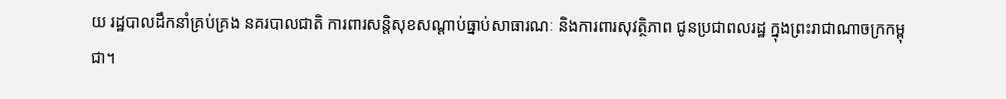យ រដ្ឋបាលដឹកនាំគ្រប់គ្រង នគរបាលជាតិ ការពារសន្តិសុខសណ្តាប់ធ្នាប់សាធារណៈ និងការពារសុវត្ថិភាព ជូនប្រជាពលរដ្ឋ ក្នុងព្រះរាជាណាចក្រកម្ពុជា។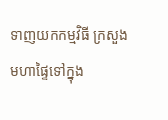ទាញយកកម្មវិធី ក្រសួងមហាផ្ទៃទៅក្នុង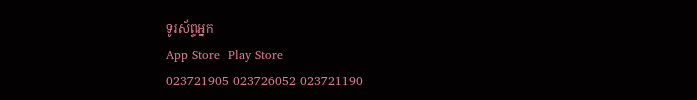ទូរស័ព្ទអ្នក
App Store  Play Store
023721905 023726052 023721190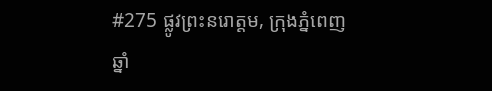#275 ផ្លូវព្រះនរោត្តម, ក្រុងភ្នំពេញ
ឆ្នាំ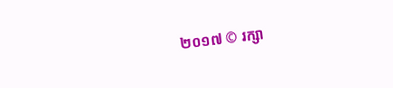២០១៧ © រក្សា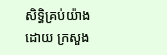សិទ្ធិគ្រប់យ៉ាងដោយ ក្រសួង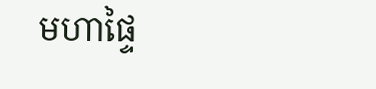មហាផ្ទៃ